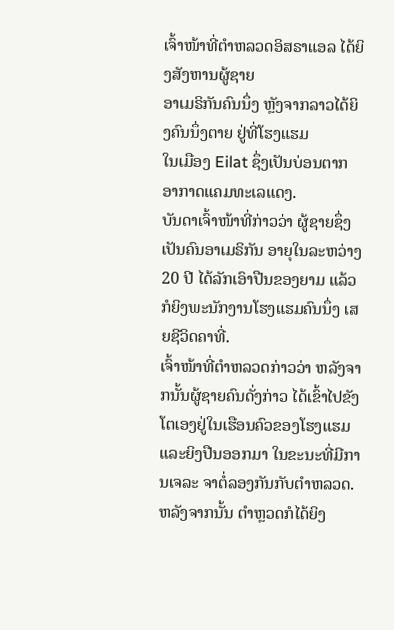ເຈົ້າໜ້າທີ່ຕໍາຫລວດອິສຣາແອລ ໄດ້ຍິງສັງຫານຜູ້ຊາຍ
ອາເມຣິກັນຄົນນຶ່ງ ຫຼັງຈາກລາວໄດ້ຍິງຄົນນຶ່ງຕາຍ ຢູ່ທີ່ໂຮງແຮມ
ໃນເມືອງ Eilat ຊຶ່ງເປັນບ່ອນຕາກ ອາກາດແຄມທະເລແດງ.
ບັນດາເຈົ້າໜ້າທີ່ກ່າວວ່າ ຜູ້ຊາຍຊຶ່ງເປັນຄົນອາເມຣິກັນ ອາຍຸໃນລະຫວ່າງ 20 ປີ ໄດ້ລັກເອົາປືນຂອງຍາມ ແລ້ວກໍຍິງພະນັກງານໂຮງແຮມຄົນນຶ່ງ ເສຍຊີວິດຄາທີ່.
ເຈົ້າໜ້າທີ່ຕໍາຫລວດກ່າວວ່າ ຫລັງຈາກນັ້ນຜູ້ຊາຍຄົນດັ່ງກ່າວ ໄດ້ເຂົ້າໄປຂັງໂຕເອງຢູ່ໃນເຮືອນຄົວຂອງໂຮງແຮມແລະຍິງປືນອອກມາ ໃນຂະນະທີ່ມີການເຈລະ ຈາຕໍ່ລອງກັນກັບຕໍາຫລວດ. ຫລັງຈາກນັ້ນ ຕຳຫຼວດກໍໄດ້ຍິງ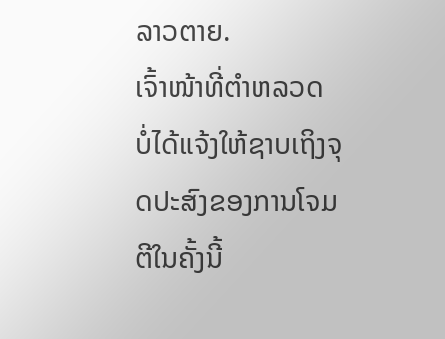ລາວຕາຍ.
ເຈົ້າໜ້າທີ່ຕໍາຫລວດ ບໍ່ໄດ້ແຈ້ງໃຫ້ຊາບເຖິງຈຸດປະສົງຂອງການໂຈມຕີໃນຄັ້ງນີ້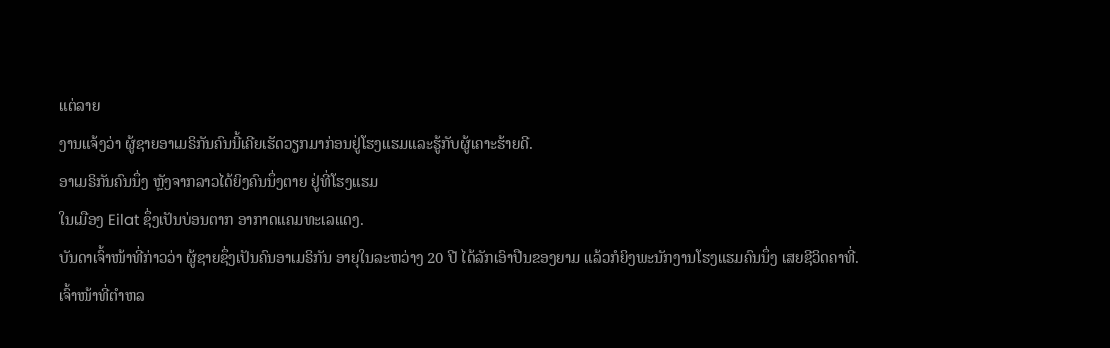ແຕ່ລາຍ
ງານແຈ້ງວ່າ ຜູ້ຊາຍອາເມຣິກັນຄົນນີ້ເຄີຍເຮັດວຽກມາກ່ອນຢູ່ໂຮງແຮມແລະຮູ້ກັບຜູ້ເຄາະຮ້າຍດີ.
ອາເມຣິກັນຄົນນຶ່ງ ຫຼັງຈາກລາວໄດ້ຍິງຄົນນຶ່ງຕາຍ ຢູ່ທີ່ໂຮງແຮມ
ໃນເມືອງ Eilat ຊຶ່ງເປັນບ່ອນຕາກ ອາກາດແຄມທະເລແດງ.
ບັນດາເຈົ້າໜ້າທີ່ກ່າວວ່າ ຜູ້ຊາຍຊຶ່ງເປັນຄົນອາເມຣິກັນ ອາຍຸໃນລະຫວ່າງ 20 ປີ ໄດ້ລັກເອົາປືນຂອງຍາມ ແລ້ວກໍຍິງພະນັກງານໂຮງແຮມຄົນນຶ່ງ ເສຍຊີວິດຄາທີ່.
ເຈົ້າໜ້າທີ່ຕໍາຫລ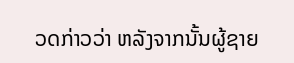ວດກ່າວວ່າ ຫລັງຈາກນັ້ນຜູ້ຊາຍ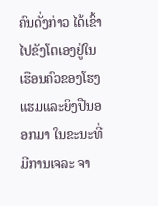ຄົນດັ່ງກ່າວ ໄດ້ເຂົ້າໄປຂັງໂຕເອງຢູ່ໃນເຮືອນຄົວຂອງໂຮງແຮມແລະຍິງປືນອອກມາ ໃນຂະນະທີ່ມີການເຈລະ ຈາ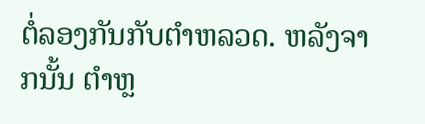ຕໍ່ລອງກັນກັບຕໍາຫລວດ. ຫລັງຈາກນັ້ນ ຕຳຫຼ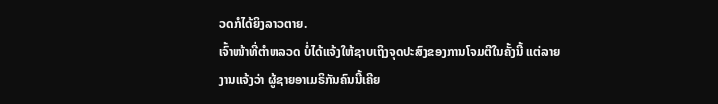ວດກໍໄດ້ຍິງລາວຕາຍ.
ເຈົ້າໜ້າທີ່ຕໍາຫລວດ ບໍ່ໄດ້ແຈ້ງໃຫ້ຊາບເຖິງຈຸດປະສົງຂອງການໂຈມຕີໃນຄັ້ງນີ້ ແຕ່ລາຍ
ງານແຈ້ງວ່າ ຜູ້ຊາຍອາເມຣິກັນຄົນນີ້ເຄີຍ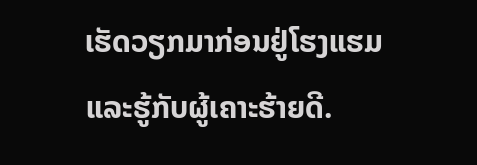ເຮັດວຽກມາກ່ອນຢູ່ໂຮງແຮມແລະຮູ້ກັບຜູ້ເຄາະຮ້າຍດີ.